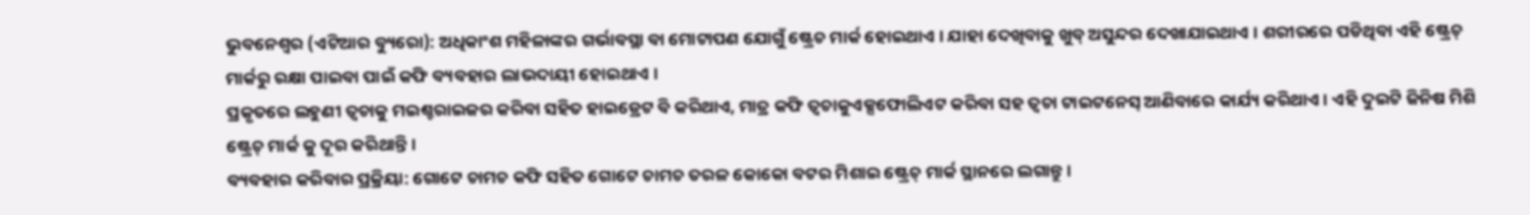ଭୁବନେଶ୍ୱର (ଏଟିଆର ବ୍ୟୁରୋ): ଅଧିକାଂଶ ମହିଳାଙ୍କର ଗର୍ଭାବସ୍ଥା ବା ମୋଟାପଣ ଯୋଗୁଁ ଷ୍ଟ୍ରେଚ ମାର୍କ ହୋଇଥାଏ । ଯାହା ଦେଖିବାକୁ ଖୁବ୍ ଅସୁନ୍ଦର ଦେଖାଯାଇଥାଏ । ଶରୀରରେ ପଡିଥିବା ଏହି ଷ୍ଟ୍ରେଚ୍ ମାର୍କରୁ ରକ୍ଷା ପାଇବା ପାଇଁ କଫି ବ୍ୟବହାର ଲାଭଦାୟୀ ହୋଇଥାଏ ।
ପ୍ରକୃତରେ ଲହୁଣୀ ତ୍ୱଚାକୁ ମଇଶ୍ଚରାଇଜର କରିବା ସହିତ ହାଇଡ୍ରେଟ ବି କରିଥାଏ, ମାତ୍ର କଫି ତ୍ୱଚାକୁଏକ୍ସଫୋଲିଏଟ କରିବା ସହ ତ୍ୱଚା ଟାଇଟନେସ୍ ଆଣିବାରେ କାର୍ଯ୍ୟ କରିଥାଏ । ଏହି ଦୁଇଟି ଜିନିଷ ମିଶି ଷ୍ଟ୍ରେଚ୍ ମାର୍କ କୁ ଦୂର କରିଥାନ୍ତି ।
ବ୍ୟବହାର କରିବାର ପ୍ରକ୍ରିୟା: ଗୋଟେ ଚାମଚ କଫି ସହିତ ଗୋଟେ ଚାମଚ ତରଳ କୋକୋ ବଟର ମିଶାଇ ଷ୍ଟ୍ରେଚ୍ ମାର୍କ ସ୍ଥାନରେ ଲଗାନ୍ତୁ ।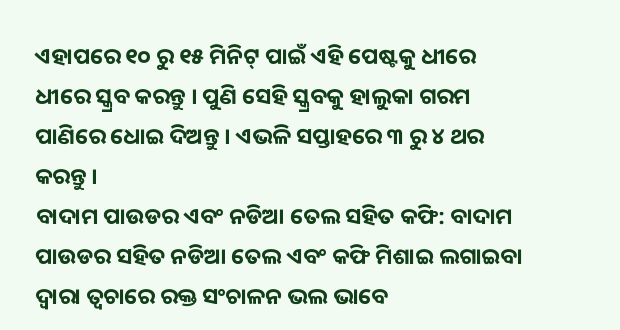ଏହାପରେ ୧୦ ରୁ ୧୫ ମିନିଟ୍ ପାଇଁ ଏହି ପେଷ୍ଟକୁ ଧୀରେ ଧୀରେ ସ୍କ୍ରବ କରନ୍ତୁ । ପୁଣି ସେହି ସ୍କ୍ରବକୁ ହାଲୁକା ଗରମ ପାଣିରେ ଧୋଇ ଦିଅନ୍ତୁ । ଏଭଳି ସପ୍ତାହରେ ୩ ରୁ ୪ ଥର କରନ୍ତୁ ।
ବାଦାମ ପାଉଡର ଏବଂ ନଡିଆ ତେଲ ସହିତ କଫି: ବାଦାମ ପାଉଡର ସହିତ ନଡିଆ ତେଲ ଏବଂ କଫି ମିଶାଇ ଲଗାଇବା ଦ୍ୱାରା ତ୍ୱଚାରେ ରକ୍ତ ସଂଚାଳନ ଭଲ ଭାବେ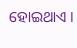ହୋଇଥାଏ ।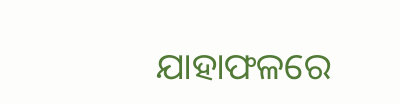ଯାହାଫଳରେ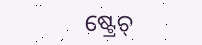ଷ୍ଟ୍ରେଚ୍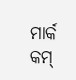ମାର୍କ କମ୍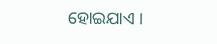ହୋଇଯାଏ ।